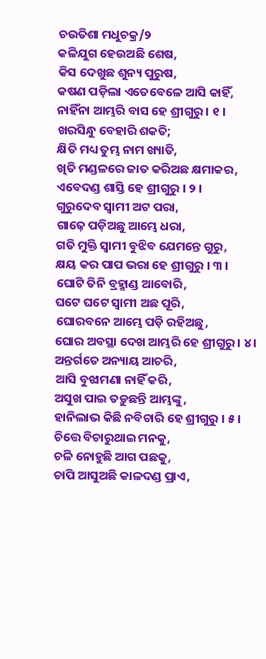ଚଉତିଶା ମଧୁଚକ୍ର/୨
କଳିଯୁଗ ହେଉଅଛି ଶେଷ,
କିସ ଦେଖୁଛ ଶୁନ୍ୟ ପୁରୁଷ,
କଷଣ ପଡ଼ିଲା ଏତେବେଳେ ଆସି କାହିଁ,
ନାହିଁନା ଆମ୍ଭରି ବାସ ହେ ଶ୍ରୀଗୁରୁ । ୧ ।
ଖରସିନ୍ଧୁ ବେହାରି ଶକତି;
କ୍ଷିତି ମଧ୍ୟ ତୁମ୍ଭ ନାମ ଖ୍ୟାତି,
ଖିତି ମଣ୍ଡଳରେ ଜାତ କରିଅଛ କ୍ଷମାକର,
ଏବେଦଣ୍ଡ ଶାସ୍ତି ହେ ଶ୍ରୀଗୁରୁ । ୨ ।
ଗୁରୁଦେବ ସ୍ୱାମୀ ଅଟ ପରା,
ଗାଢ଼େ ପଡ଼ିଅଛୁ ଆମ୍ଭେ ଧରା,
ଗତି ମୁକ୍ତି ସ୍ୱାମୀ ବୁଝିବ ଯେମନ୍ତେ ଗୁରୁ,
କ୍ଷୟ କର ପାପ ଭରା ହେ ଶ୍ରୀଗୁରୁ । ୩ ।
ଘୋଟି ତିନି ବ୍ରହ୍ମାଣ୍ଡ ଆବୋରି,
ଘଟେ ଘଟେ ସ୍ୱାମୀ ଅଛ ପୂରି,
ଘୋରବନେ ଆମ୍ଭେ ପଡ଼ି ରହିଅଛୁ,
ଘୋର ଅବସ୍ଥା ଦେଖ ଆମ୍ଭରି ହେ ଶ୍ରୀଗୁରୁ । ୪ ।
ଅନ୍ତର୍ଗତେ ଅନ୍ୟାୟ ଆଚରି,
ଆସି ବୁଝାମଣା ନାହିଁ କରି,
ଅସୁଖ ପାଇ ତଡ଼ୁଛନ୍ତି ଆମ୍ଭଙ୍କୁ,
ହାନିଲାଭ କିଛି ନବିଚାରି ହେ ଶ୍ରୀଗୁରୁ । ୫।
ଚିତ୍ତେ ବିଚାରୁଥାଇ ମନକୁ,
ଚଳି ନୋହୁଛି ଆଗ ପଛକୁ,
ଚାପି ଆସୁଅଛି କାଳଦଣ୍ଡ ପ୍ରାଏ,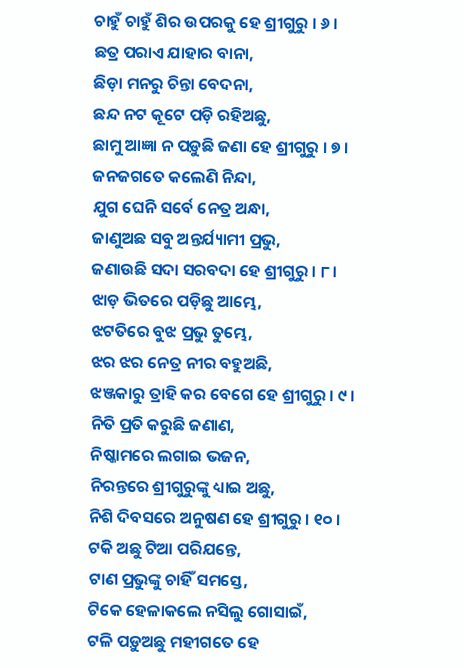ଚାହୁଁ ଚାହୁଁ ଶିର ଉପରକୁ ହେ ଶ୍ରୀଗୁରୁ । ୬ ।
ଛତ୍ର ପରାଏ ଯାହାର ବାନା,
ଛିଡ଼ା ମନରୁ ଚିନ୍ତା ବେଦନା,
ଛନ୍ଦ ନଟ କୂଟେ ପଡ଼ି ରହିଅଛୁ,
ଛାମୁ ଆଜ୍ଞା ନ ପଡ଼ୁଛି ଜଣା ହେ ଶ୍ରୀଗୁରୁ । ୭ ।
ଜନଜଗତେ କଲେଣି ନିନ୍ଦା,
ଯୁଗ ଘେନି ସର୍ବେ ନେତ୍ର ଅନ୍ଧା,
ଜାଣୁଅଛ ସବୁ ଅନ୍ତର୍ଯ୍ୟାମୀ ପ୍ରଭୁ,
ଜଣାଉଛି ସଦା ସରବଦା ହେ ଶ୍ରୀଗୁରୁ । ୮ ।
ଝାଡ଼ ଭିତରେ ପଡ଼ିଛୁ ଆମ୍ଭେ,
ଝଟତିରେ ବୁଝ ପ୍ରଭୁ ତୁମ୍ଭେ,
ଝର ଝର ନେତ୍ର ନୀର ବହୁଅଛି,
ଝଞ୍ଜକାରୁ ତ୍ରାହି କର ବେଗେ ହେ ଶ୍ରୀଗୁରୁ । ୯ ।
ନିତି ପ୍ରତି କରୁଛି ଜଣାଣ,
ନିଷ୍କାମରେ ଲଗାଇ ଭଜନ,
ନିରନ୍ତରେ ଶ୍ରୀଗୁରୁଙ୍କୁ ଧ୍ୟାଇ ଅଛୁ,
ନିଶି ଦିବସରେ ଅନୁଷଣ ହେ ଶ୍ରୀଗୁରୁ । ୧୦ ।
ଟକି ଅଛୁ ଟିଆ ପରିଯନ୍ତେ,
ଟାଣ ପ୍ରଭୁଙ୍କୁ ଚାହିଁ ସମସ୍ତେ,
ଟିକେ ହେଳାକଲେ ନସିଲୁ ଗୋସାଇଁ,
ଟଳି ପଡ଼ୁଅଛୁ ମହୀଗତେ ହେ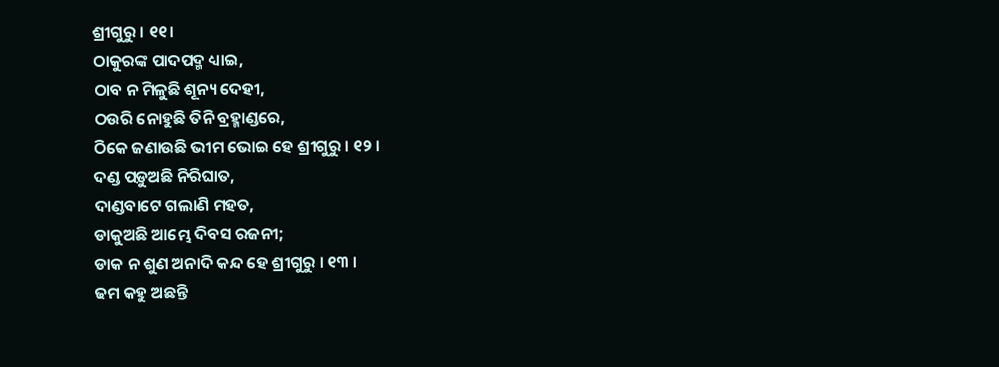ଶ୍ରୀଗୁରୁ । ୧୧।
ଠାକୁରଙ୍କ ପାଦପଦ୍ମ ଧ୍ୟାଇ,
ଠାବ ନ ମିଳୁଛି ଶୂନ୍ୟ ଦେହୀ,
ଠଉରି ନୋହୁଛି ତିନି ବ୍ରହ୍ମାଣ୍ଡରେ,
ଠିକେ ଜଣାଉଛି ଭୀମ ଭୋଇ ହେ ଶ୍ରୀଗୁରୁ । ୧୨ ।
ଦଣ୍ଡ ପଡ଼ୁଅଛି ନିରିଘାତ,
ଦାଣ୍ଡବାଟେ ଗଲାଣି ମହତ,
ଡାକୁଅଛି ଆମ୍ଭେ ଦିବସ ରଜନୀ;
ଡାକ ନ ଶୁଣ ଅନାଦି କନ୍ଦ ହେ ଶ୍ରୀଗୁରୁ । ୧୩ ।
ଢମ କହୁ ଅଛନ୍ତି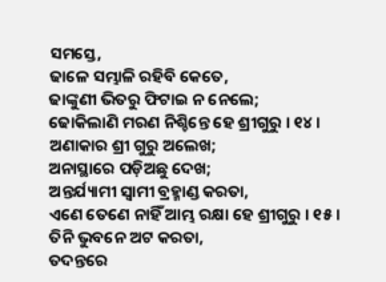ସମସ୍ତେ,
ଢାଳେ ସମ୍ଭାଳି ରହିବି କେତେ,
ଢାଙ୍କୁଣୀ ଭିତରୁ ଫିଟାଇ ନ ନେଲେ;
ଢୋକିଲାଣି ମରଣ ନିଶ୍ଚିନ୍ତେ ହେ ଶ୍ରୀଗୁରୁ । ୧୪ ।
ଅଣାକାର ଶ୍ରୀ ଗୁରୁ ଅଲେଖ;
ଅନାସ୍ଥାରେ ପଡ଼ିଅଛୁ ଦେଖ;
ଅନ୍ତର୍ଯ୍ୟାମୀ ସ୍ୱାମୀ ବ୍ରହ୍ମାଣ୍ଡ କରତା,
ଏଣେ ତେଣେ ନାହିଁ ଆମ୍ଭ ରକ୍ଷା ହେ ଶ୍ରୀଗୁରୁ । ୧୫ ।
ତିନି ଭୁବନେ ଅଟ କରତା,
ତଦନ୍ତରେ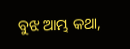ବୁଝ ଆମ୍ଭ କଥା,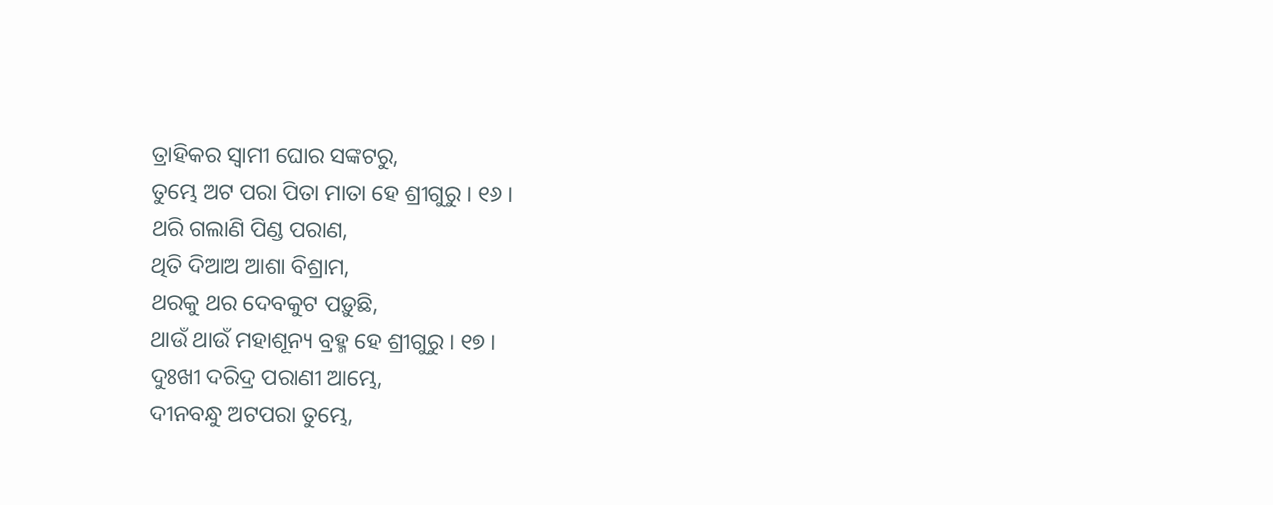ତ୍ରାହିକର ସ୍ୱାମୀ ଘୋର ସଙ୍କଟରୁ,
ତୁମ୍ଭେ ଅଟ ପରା ପିତା ମାତା ହେ ଶ୍ରୀଗୁରୁ । ୧୬ ।
ଥରି ଗଲାଣି ପିଣ୍ଡ ପରାଣ,
ଥିତି ଦିଆଅ ଆଶା ବିଶ୍ରାମ,
ଥରକୁ ଥର ଦେବକୁଟ ପଡ଼ୁଛି,
ଥାଉଁ ଥାଉଁ ମହାଶୂନ୍ୟ ବ୍ରହ୍ମ ହେ ଶ୍ରୀଗୁରୁ । ୧୭ ।
ଦୁଃଖୀ ଦରିଦ୍ର ପରାଣୀ ଆମ୍ଭେ,
ଦୀନବନ୍ଧୁ ଅଟପରା ତୁମ୍ଭେ,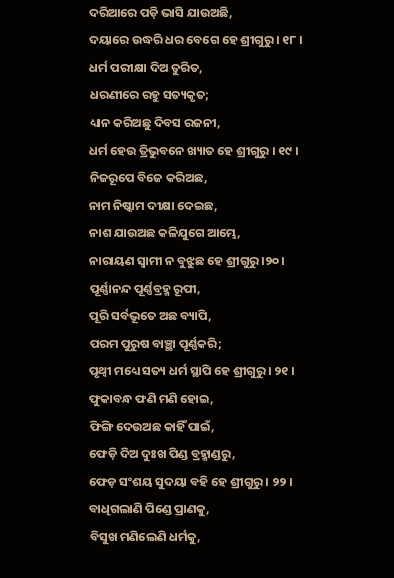ଦରିଆରେ ପଡ଼ି ଭାସି ଯାଉଅଛି,
ଦୟାରେ ଉଦ୍ଧରି ଧର ବେଗେ ହେ ଶ୍ରୀଗୁରୁ । ୧୮ ।
ଧର୍ମ ପରୀକ୍ଷା ଦିଅ ତୁରିତ,
ଧରଣୀରେ ରହୁ ସତ୍ୟକୃତ;
ଧ୍ୟାନ କରିଅଛୁ ଦିବସ ରଜନୀ,
ଧର୍ମ ହେଉ ତ୍ରିଭୁବନେ ଖ୍ୟାତ ହେ ଶ୍ରୀଗୁରୁ । ୧୯ ।
ନିଜରୂପେ ବିଜେ କରିଅଛ,
ନାମ ନିଷ୍କାମ ଦୀକ୍ଷା ଦେଇଛ,
ନାଶ ଯାଉଅଛ କଳିଯୁଗେ ଆମ୍ଭେ,
ନାରାୟଣ ସ୍ୱାମୀ ନ ବୁଝୁଛ ହେ ଶ୍ରୀଗୁରୁ।୨୦।
ପୂର୍ଣ୍ଣାନନ୍ଦ ପୂର୍ଣ୍ଣବ୍ରହ୍ମ ରୂପୀ,
ପୂରି ସର୍ବଭୂତେ ଅଛ ବ୍ୟାପି,
ପରମ ପୁରୁଷ ବାଞ୍ଛା ପୂର୍ଣ୍ଣକରି;
ପୃଥ୍ୱୀ ମଧ୍ୟେ ସତ୍ୟ ଧର୍ମ ସ୍ଥାପି ହେ ଶ୍ରୀଗୁରୁ । ୨୧ ।
ଫୁକାବନ୍ଧ ଫଣି ମଣି ହୋଇ,
ଫିଙ୍ଗି ଦେଉଅଛ କାହିଁ ପାଇଁ,
ଫେଡ଼ି ଦିଅ ଦୁଃଖ ପିଣ୍ଡ ବ୍ରହ୍ମାଣ୍ଡରୁ,
ଫେଡ଼ ସଂଶୟ ସୁଦୟା ବହି ହେ ଶ୍ରୀଗୁରୁ । ୨୨ ।
ବାଧିଗଲାଣି ପିଣ୍ଡେ ପ୍ରାଣକୁ,
ବିସୁଖ ମଣିଲେଣି ଧର୍ମକୁ,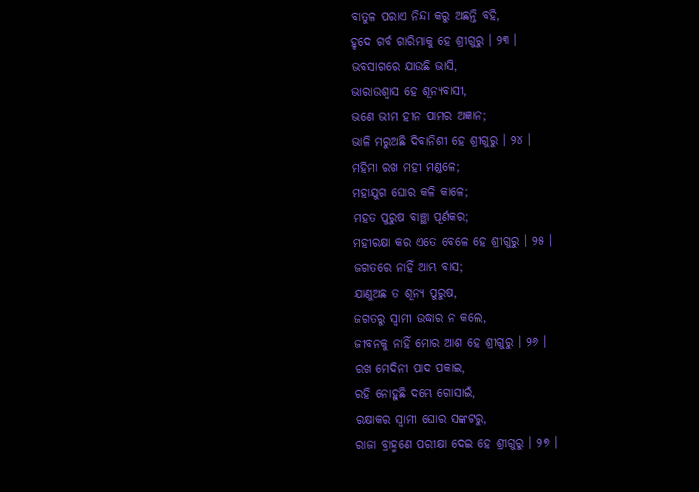ବାତୁଳ ପରାଏ ନିନ୍ଦା କରୁ ଅଛନ୍ତି ବହି,
ହୃଦେ ଗର୍ବ ଗାରିମାକୁ ହେ ଶ୍ରୀଗୁରୁ । ୨୩ ।
ଭବସାଗରେ ଯାଉଛି ଭାସି,
ଭାରାଉଶ୍ୱାସ ହେ ଶୂନ୍ୟବାସୀ,
ଭଣେ ଭୀମ ହୀନ ପାମର ଅଜ୍ଞାନ;
ଭାଳି ମରୁଅଛି ଦିବାନିଶୀ ହେ ଶ୍ରୀଗୁରୁ । ୨୪ ।
ମହିମା ରଖ ମହୀ ମଣ୍ଡଳେ;
ମହାଯୁଗ ଘୋର କଳି କାଳେ;
ମହତ ପୁରୁଷ ବାଞ୍ଛା ପୂର୍ଣକର;
ମହୀରକ୍ଷା କର ଏତେ ବେଳେ ହେ ଶ୍ରୀଗୁରୁ । ୨୫ ।
ଜଗତରେ ନାହିଁ ଆମ୍ଭ ବାସ;
ଯାଣୁଅଛ ତ ଶୂନ୍ୟ ପୁରୁଷ,
ଜଗତରୁ ସ୍ୱାମୀ ଉଦ୍ଧାର ନ କଲେ,
ଜୀବନକୁ ନାହିଁ ମୋର ଆଶ ହେ ଶ୍ରୀଗୁରୁ । ୨୬ ।
ରଖ ମେଦିନୀ ପାଦ ପକାଇ,
ରହି ନୋହୁଛି ଦମ୍ଭେ ଗୋସାଇଁ,
ରକ୍ଷାକର ସ୍ୱାମୀ ଘୋର ସଙ୍କଟରୁ,
ରାଜା ବ୍ରାହ୍ମଣେ ପରୀକ୍ଷା ଦେଇ ହେ ଶ୍ରୀଗୁରୁ । ୨୭ ।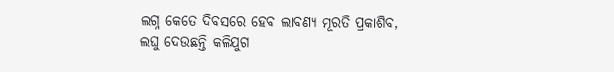ଲଗ୍ନ କେତେ ଦିବସରେ ହେବ ଲାବଣ୍ୟ ମୂରତି ପ୍ରକାଶିବ,
ଲଘୁ ଦେଉଛନ୍ତି କଳିଯୁଗ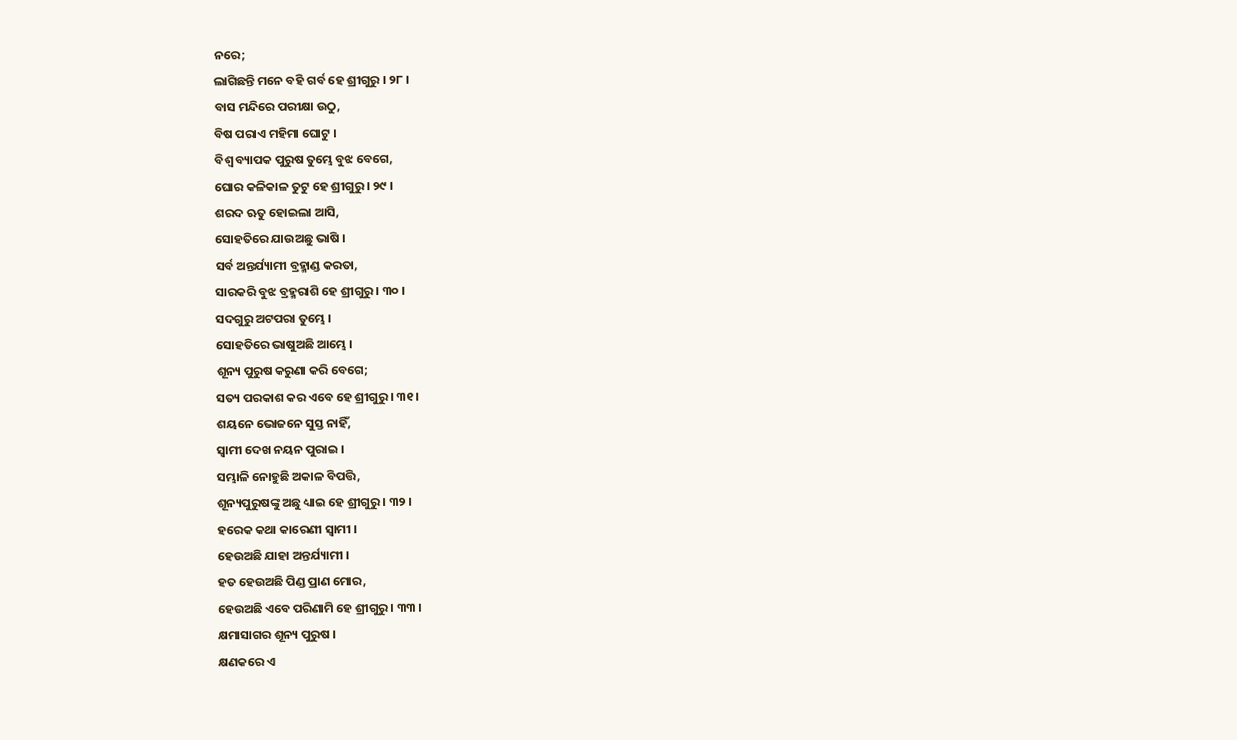ନରେ;
ଲାଗିଛନ୍ତି ମନେ ବହି ଗର୍ବ ହେ ଶ୍ରୀଗୁରୁ । ୨୮ ।
ବାସ ମନ୍ଦିରେ ପରୀକ୍ଷା ଉଠୁ,
ବିଷ ପରାଏ ମହିମା ଘୋଟୁ ।
ବିଶ୍ୱ ବ୍ୟାପକ ପୁରୁଷ ତୁମ୍ଭେ ବୁଝ ବେଗେ,
ଘୋର କଳିକାଳ ତୁଟୁ ହେ ଶ୍ରୀଗୁରୁ । ୨୯ ।
ଶରଦ ଋତୁ ହୋଇଲା ଆସି,
ସୋହତିରେ ଯାଉଅଛୁ ଭାଷି ।
ସର୍ବ ଅନ୍ତର୍ଯ୍ୟାମୀ ବ୍ରହ୍ମାଣ୍ଡ କରତା,
ସାରକରି ବୁଝ ବ୍ରହ୍ମରାଶି ହେ ଶ୍ରୀଗୁରୁ । ୩୦ ।
ସଦଗୁରୁ ଅଟପରା ତୁମ୍ଭେ ।
ସୋହତିରେ ଭାଷୁଅଛି ଆମ୍ଭେ ।
ଶୂନ୍ୟ ପୁରୁଷ କରୁଣା କରି ବେଗେ;
ସତ୍ୟ ପରକାଶ କର ଏବେ ହେ ଶ୍ରୀଗୁରୁ । ୩୧ ।
ଶୟନେ ଭୋଜନେ ସୁସ୍ତ ନାହିଁ,
ସ୍ୱାମୀ ଦେଖ ନୟନ ପୁରାଇ ।
ସମ୍ଭାଳି ନୋହୁଛି ଅକାଳ ବିପତ୍ତି,
ଶୂନ୍ୟପୁରୁଷଙ୍କୁ ଅଛୁ ଧ୍ୟାଇ ହେ ଶ୍ରୀଗୁରୁ । ୩୨ ।
ହରେକ କଥା କାରେଣୀ ସ୍ୱାମୀ ।
ହେଉଅଛି ଯାହା ଅନ୍ତର୍ଯ୍ୟାମୀ ।
ହତ ହେଉଅଛି ପିଣ୍ଡ ପ୍ରାଣ ମୋର,
ହେଉଅଛି ଏବେ ପରିଣାମି ହେ ଶ୍ରୀଗୁରୁ । ୩୩ ।
କ୍ଷମାସାଗର ଶୂନ୍ୟ ପୁରୁଷ ।
କ୍ଷଣକରେ ଏ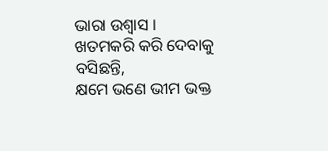ଭାରା ଉଶ୍ୱାସ ।
ଖତମକରି କରି ଦେବାକୁ ବସିଛନ୍ତି,
କ୍ଷମେ ଭଣେ ଭୀମ ଭକ୍ତ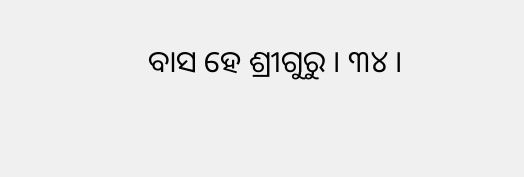ବାସ ହେ ଶ୍ରୀଗୁରୁ । ୩୪ ।